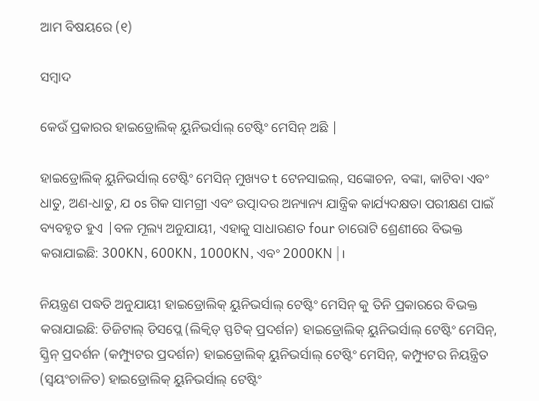ଆମ ବିଷୟରେ (୧)

ସମ୍ବାଦ

କେଉଁ ପ୍ରକାରର ହାଇଡ୍ରୋଲିକ୍ ୟୁନିଭର୍ସାଲ୍ ଟେଷ୍ଟିଂ ମେସିନ୍ ଅଛି |

ହାଇଡ୍ରୋଲିକ୍ ୟୁନିଭର୍ସାଲ୍ ଟେଷ୍ଟିଂ ମେସିନ୍ ମୁଖ୍ୟତ t ଟେନସାଇଲ୍, ସଙ୍କୋଚନ, ବଙ୍କା, କାଟିବା ଏବଂ ଧାତୁ, ଅଣ-ଧାତୁ, ଯ os ଗିକ ସାମଗ୍ରୀ ଏବଂ ଉତ୍ପାଦର ଅନ୍ୟାନ୍ୟ ଯାନ୍ତ୍ରିକ କାର୍ଯ୍ୟଦକ୍ଷତା ପରୀକ୍ଷଣ ପାଇଁ ବ୍ୟବହୃତ ହୁଏ |ବଳ ମୂଲ୍ୟ ଅନୁଯାୟୀ, ଏହାକୁ ସାଧାରଣତ four ଚାରୋଟି ଶ୍ରେଣୀରେ ବିଭକ୍ତ କରାଯାଇଛି: 300KN, 600KN, 1000KN, ଏବଂ 2000KN |।

ନିୟନ୍ତ୍ରଣ ପଦ୍ଧତି ଅନୁଯାୟୀ ହାଇଡ୍ରୋଲିକ୍ ୟୁନିଭର୍ସାଲ୍ ଟେଷ୍ଟିଂ ମେସିନ୍ କୁ ତିନି ପ୍ରକାରରେ ବିଭକ୍ତ କରାଯାଇଛି: ଡିଜିଟାଲ୍ ଡିସପ୍ଲେ (ଲିକ୍ୱିଡ୍ ସ୍ଫଟିକ୍ ପ୍ରଦର୍ଶନ) ହାଇଡ୍ରୋଲିକ୍ ୟୁନିଭର୍ସାଲ୍ ଟେଷ୍ଟିଂ ମେସିନ୍, ସ୍କ୍ରିନ୍ ପ୍ରଦର୍ଶନ (କମ୍ପ୍ୟୁଟର ପ୍ରଦର୍ଶନ) ହାଇଡ୍ରୋଲିକ୍ ୟୁନିଭର୍ସାଲ୍ ଟେଷ୍ଟିଂ ମେସିନ୍, କମ୍ପ୍ୟୁଟର ନିୟନ୍ତ୍ରିତ (ସ୍ୱୟଂଚାଳିତ) ହାଇଡ୍ରୋଲିକ୍ ୟୁନିଭର୍ସାଲ୍ ଟେଷ୍ଟିଂ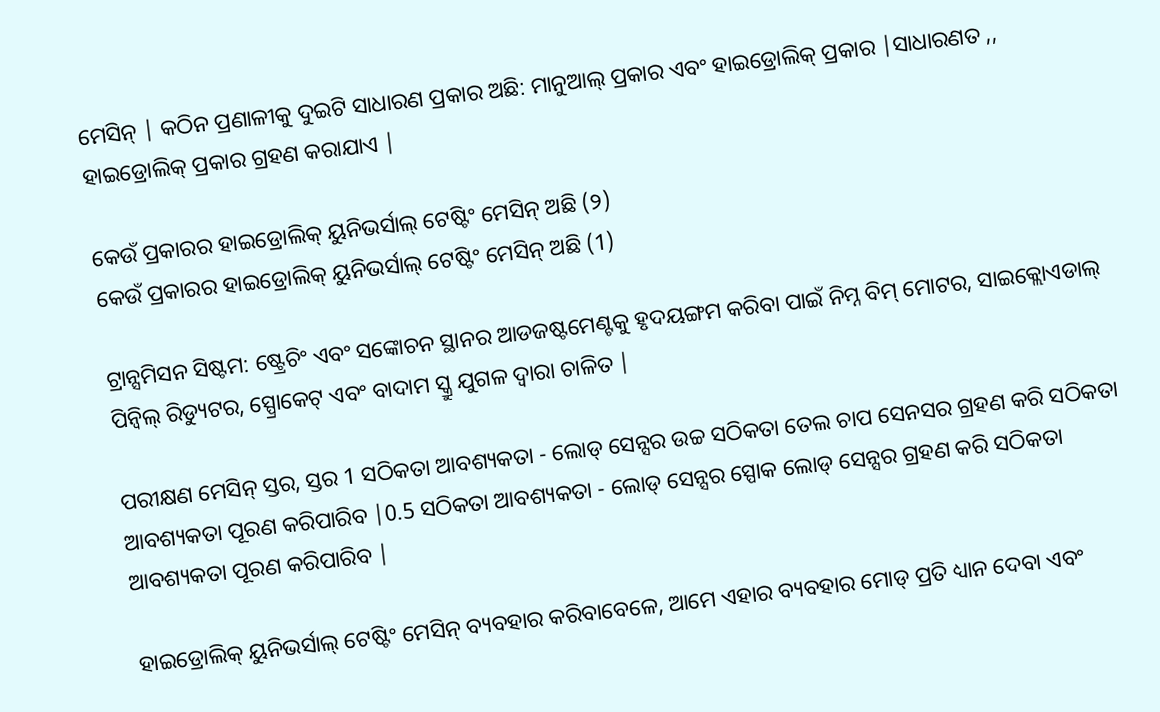ମେସିନ୍ | କଠିନ ପ୍ରଣାଳୀକୁ ଦୁଇଟି ସାଧାରଣ ପ୍ରକାର ଅଛି: ମାନୁଆଲ୍ ପ୍ରକାର ଏବଂ ହାଇଡ୍ରୋଲିକ୍ ପ୍ରକାର |ସାଧାରଣତ ,, ହାଇଡ୍ରୋଲିକ୍ ପ୍ରକାର ଗ୍ରହଣ କରାଯାଏ |

କେଉଁ ପ୍ରକାରର ହାଇଡ୍ରୋଲିକ୍ ୟୁନିଭର୍ସାଲ୍ ଟେଷ୍ଟିଂ ମେସିନ୍ ଅଛି (୨)
କେଉଁ ପ୍ରକାରର ହାଇଡ୍ରୋଲିକ୍ ୟୁନିଭର୍ସାଲ୍ ଟେଷ୍ଟିଂ ମେସିନ୍ ଅଛି (1)

ଟ୍ରାନ୍ସମିସନ ସିଷ୍ଟମ: ଷ୍ଟ୍ରେଚିଂ ଏବଂ ସଙ୍କୋଚନ ସ୍ଥାନର ଆଡଜଷ୍ଟମେଣ୍ଟକୁ ହୃଦୟଙ୍ଗମ କରିବା ପାଇଁ ନିମ୍ନ ବିମ୍ ମୋଟର, ସାଇକ୍ଲୋଏଡାଲ୍ ପିନ୍ୱିଲ୍ ରିଡ୍ୟୁଟର, ସ୍ପ୍ରୋକେଟ୍ ଏବଂ ବାଦାମ ସ୍କ୍ରୁ ଯୁଗଳ ଦ୍ୱାରା ଚାଳିତ |

ପରୀକ୍ଷଣ ମେସିନ୍ ସ୍ତର, ସ୍ତର 1 ସଠିକତା ଆବଶ୍ୟକତା - ଲୋଡ୍ ସେନ୍ସର ଉଚ୍ଚ ସଠିକତା ତେଲ ଚାପ ସେନସର ଗ୍ରହଣ କରି ସଠିକତା ଆବଶ୍ୟକତା ପୂରଣ କରିପାରିବ |0.5 ସଠିକତା ଆବଶ୍ୟକତା - ଲୋଡ୍ ସେନ୍ସର ସ୍ପୋକ ଲୋଡ୍ ସେନ୍ସର ଗ୍ରହଣ କରି ସଠିକତା ଆବଶ୍ୟକତା ପୂରଣ କରିପାରିବ |

ହାଇଡ୍ରୋଲିକ୍ ୟୁନିଭର୍ସାଲ୍ ଟେଷ୍ଟିଂ ମେସିନ୍ ବ୍ୟବହାର କରିବାବେଳେ, ଆମେ ଏହାର ବ୍ୟବହାର ମୋଡ୍ ପ୍ରତି ଧ୍ୟାନ ଦେବା ଏବଂ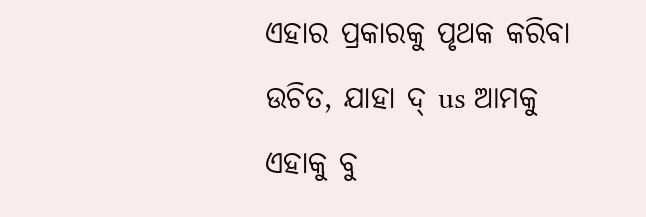ଏହାର ପ୍ରକାରକୁ ପୃଥକ କରିବା ଉଚିତ, ଯାହା ଦ୍ us ଆମକୁ ଏହାକୁ ବୁ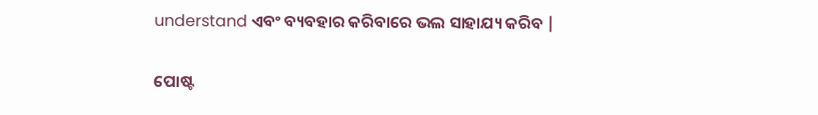understand ଏବଂ ବ୍ୟବହାର କରିବାରେ ଭଲ ସାହାଯ୍ୟ କରିବ |


ପୋଷ୍ଟ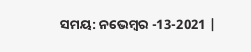ସମୟ: ନଭେମ୍ବର -13-2021 |